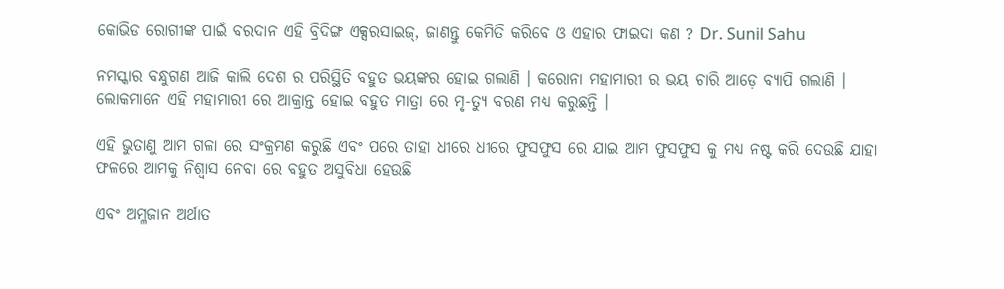କୋଭିଡ ରୋଗୀଙ୍କ ପାଇଁ ବରଦାନ ଏହି ବ୍ରିଦିଙ୍ଗ ଏକ୍ସରସାଇଜ୍‌, ଜାଣନ୍ତୁ କେମିତି କରିବେ ଓ ଏହାର ଫାଇଦା କଣ ? Dr. Sunil Sahu

ନମସ୍କାର ବନ୍ଧୁଗଣ ଆଜି କାଲି ଦେଶ ର ପରିସ୍ଥିତି ବହୁତ ଭୟଙ୍କର ହୋଇ ଗଲାଣି । କରୋନା ମହାମାରୀ ର ଭୟ ଚାରି ଆଡ଼େ ବ୍ୟାପି ଗଲାଣି । ଲୋକମାନେ ଏହି ମହାମାରୀ ରେ ଆକ୍ରାନ୍ତ ହୋଇ ବହୁତ ମାତ୍ରା ରେ ମୃ-ତ୍ୟୁ ବରଣ ମଧ୍ୟ କରୁଛନ୍ତି ।

ଏହି ଭୁତାଣୁ ଆମ ଗଳା ରେ ସଂକ୍ରମଣ କରୁଛି ଏବଂ ପରେ ତାହା ଧୀରେ ଧୀରେ ଫୁସଫୁସ ରେ ଯାଇ ଆମ ଫୁସଫୁସ କୁ ମଧ୍ୟ ନଷ୍ଟ କରି ଦେଉଛି ଯାହା ଫଳରେ ଆମକୁ ନିଶ୍ୱାସ ନେବା ରେ ବହୁତ ଅସୁବିଧା ହେଉଛି

ଏବଂ ଅମ୍ଳଜାନ ଅର୍ଥାତ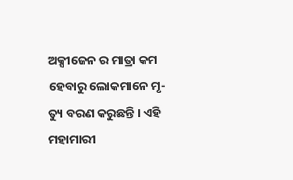ଅକ୍ସୀଜେନ ର ମାତ୍ରା କମ ହେବାରୁ ଲୋକମାନେ ମୃ-ତ୍ୟୁ ବରଣ କରୁଛନ୍ତି । ଏହି ମହାମାରୀ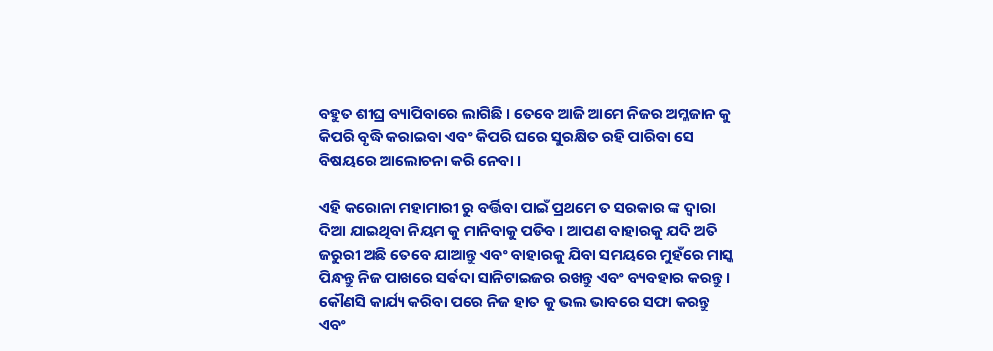ବହୁତ ଶୀଘ୍ର ବ୍ୟାପିବାରେ ଲାଗିଛି । ତେବେ ଆଜି ଆମେ ନିଜର ଅମ୍ଳଜାନ କୁ କିପରି ବୃଦ୍ଧି କରାଇବା ଏବଂ କିପରି ଘରେ ସୁରକ୍ଷିତ ରହି ପାରିବା ସେ ବିଷୟରେ ଆଲୋଚନା କରି ନେବା ।

ଏହି କରୋନା ମହାମାରୀ ରୁ ବର୍ତ୍ତିବା ପାଇଁ ପ୍ରଥମେ ତ ସରକାର ଙ୍କ ଦ୍ଵାରା ଦିଆ ଯାଇଥିବା ନିୟମ କୁ ମାନିବାକୁ ପଡିବ । ଆପଣ ବାହାରକୁ ଯଦି ଅତି ଜରୁରୀ ଅଛି ତେବେ ଯାଆନ୍ତୁ ଏବଂ ବାହାରକୁ ଯିବା ସମୟରେ ମୁହଁରେ ମାସ୍କ ପିନ୍ଧନ୍ତୁ ନିଜ ପାଖରେ ସର୍ଵଦା ସାନିଟାଇଜର ରଖନ୍ତୁ ଏବଂ ବ୍ୟବହାର କରନ୍ତୁ । କୌଣସି କାର୍ଯ୍ୟ କରିବା ପରେ ନିଜ ହାତ କୁ ଭଲ ଭାବରେ ସଫା କରନ୍ତୁ ଏବଂ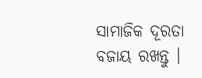ସାମାଜିକ ଦୂରତା ବଜାୟ ରଖନ୍ତୁ ।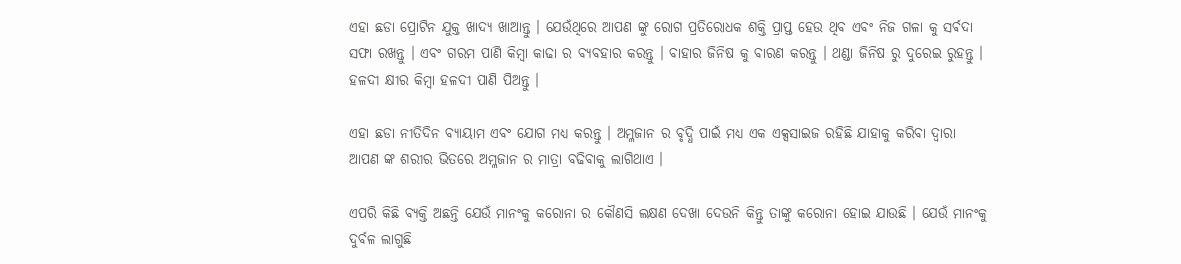ଏହା ଛଡା ପ୍ରୋଟିନ ଯୁକ୍ତ ଖାଦ୍ୟ ଖାଆନ୍ତୁ । ଯେଉଁଥିରେ ଆପଣ ଙ୍କୁ ରୋଗ ପ୍ରତିରୋଧକ ଶକ୍ତି ପ୍ରାପ୍ତ ହେଉ ଥିବ ଏବଂ ନିଜ ଗଳା କୁ ସର୍ଵଦା ସଫା ରଖନ୍ତୁ । ଏବଂ ଗରମ ପାଣି କିମ୍ବା କାଢା ର ବ୍ୟବହାର କରନ୍ତୁ । ବାହାର ଜିନିଷ କୁ ବାରଣ କରନ୍ତୁ । ଥଣ୍ଡା ଜିନିଷ ରୁ ଦୁରେଇ ରୁହନ୍ତୁ । ହଳଦୀ କ୍ଷୀର କିମ୍ବା ହଳଦୀ ପାଣି ପିଅନ୍ତୁ ।

ଏହା ଛଡା ନୀତିଦିନ ବ୍ୟାୟାମ ଏବଂ ଯୋଗ ମଧ୍ୟ କରନ୍ତୁ । ଅମ୍ଳଜାନ ର ବୃଦ୍ଧି ପାଇଁ ମଧ୍ୟ ଏକ ଏକ୍ସସାଇଜ ରହିଛି ଯାହାକୁ କରିବା ଦ୍ୱାରା ଆପଣ ଙ୍କ ଶରୀର ଭିତରେ ଅମ୍ଳଜାନ ର ମାତ୍ରା ବଢିବାକୁ ଲାଗିଥାଏ ।

ଏପରି କିଛି ବ୍ୟକ୍ତି ଅଛନ୍ତି ଯେଉଁ ମାନଂକୁ କରୋନା ର କୌଣସି ଲକ୍ଷଣ ଦେଖା ଦେଉନି କିନ୍ତୁ ତାଙ୍କୁ କରୋନା ହୋଇ ଯାଉଛି । ଯେଉଁ ମାନଂକୁ ଦୁର୍ବଳ ଲାଗୁଛି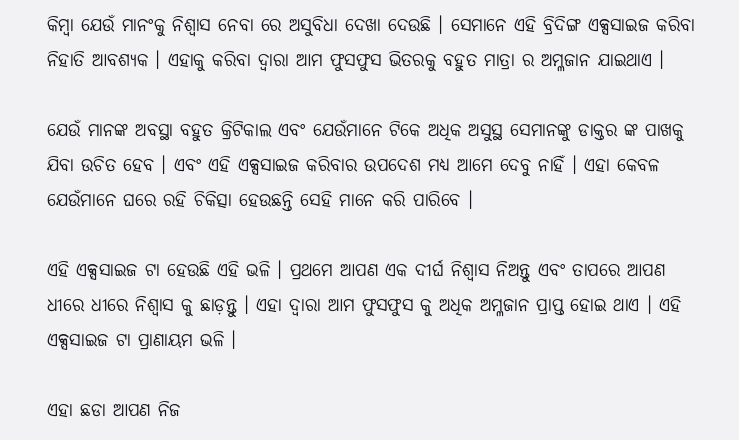କିମ୍ବା ଯେଉଁ ମାନଂକୁ ନିଶ୍ୱାସ ନେବା ରେ ଅସୁବିଧା ଦେଖା ଦେଉଛି । ସେମାନେ ଏହି ବ୍ରିଦିଙ୍ଗ ଏକ୍ସସାଇଜ କରିବା ନିହାତି ଆବଶ୍ୟକ । ଏହାକୁ କରିବା ଦ୍ୱାରା ଆମ ଫୁସଫୁସ ଭିତରକୁ ବହୁତ ମାତ୍ରା ର ଅମ୍ଳଜାନ ଯାଇଥାଏ ।

ଯେଉଁ ମାନଙ୍କ ଅବସ୍ଥା ବହୁତ କ୍ରିଟିକାଲ ଏବଂ ଯେଉଁମାନେ ଟିକେ ଅଧିକ ଅସୁସ୍ଥ ସେମାନଙ୍କୁ ଡାକ୍ତର ଙ୍କ ପାଖକୁ ଯିବା ଉଚିତ ହେବ । ଏବଂ ଏହି ଏକ୍ସସାଇଜ କରିବାର ଉପଦେଶ ମଧ୍ୟ ଆମେ ଦେବୁ ନାହିଁ । ଏହା କେବଳ ଯେଉଁମାନେ ଘରେ ରହି ଚିକିତ୍ସା ହେଉଛନ୍ତି ସେହି ମାନେ କରି ପାରିବେ ।

ଏହି ଏକ୍ସସାଇଜ ଟା ହେଉଛି ଏହି ଭଳି । ପ୍ରଥମେ ଆପଣ ଏକ ଦୀର୍ଘ ନିଶ୍ଵାସ ନିଅନ୍ତୁ ଏବଂ ତାପରେ ଆପଣ ଧୀରେ ଧୀରେ ନିଶ୍ଵାସ କୁ ଛାଡ଼ନ୍ତୁ । ଏହା ଦ୍ୱାରା ଆମ ଫୁସଫୁସ କୁ ଅଧିକ ଅମ୍ଳଜାନ ପ୍ରାପ୍ତ ହୋଇ ଥାଏ । ଏହି ଏକ୍ସସାଇଜ ଟା ପ୍ରାଣାୟମ ଭଳି ।

ଏହା ଛଡା ଆପଣ ନିଜ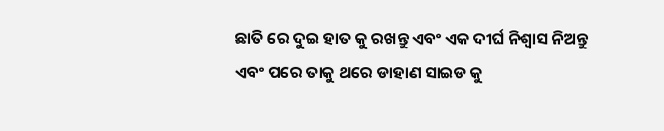ଛାତି ରେ ଦୁଇ ହାତ କୁ ରଖନ୍ତୁ ଏବଂ ଏକ ଦୀର୍ଘ ନିଶ୍ଵାସ ନିଅନ୍ତୁ ଏବଂ ପରେ ତାକୁ ଥରେ ଡାହାଣ ସାଇଡ କୁ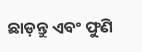ଛାଡ଼ନ୍ତୁ ଏବଂ ଫୁଣି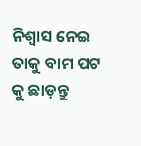ନିଶ୍ୱାସ ନେଇ ତାକୁ ବାମ ପଟ କୁ ଛାଡ଼ନ୍ତୁ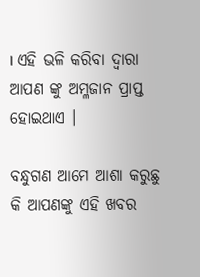। ଏହି ଭଳି କରିବା ଦ୍ୱାରା ଆପଣ ଙ୍କୁ ଅମ୍ଳଜାନ ପ୍ରାପ୍ତ ହୋଇଥାଏ ।

ବନ୍ଧୁଗଣ ଆମେ ଆଶା କରୁଛୁ କି ଆପଣଙ୍କୁ ଏହି ଖବର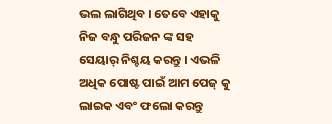ଭଲ ଲାଗିଥିବ । ତେବେ ଏହାକୁ ନିଜ ବନ୍ଧୁ ପରିଜନ ଙ୍କ ସହ ସେୟାର୍ ନିଶ୍ଚୟ କରନ୍ତୁ । ଏଭଳି ଅଧିକ ପୋଷ୍ଟ ପାଇଁ ଆମ ପେଜ୍ କୁ ଲାଇକ ଏବଂ ଫଲୋ କରନ୍ତୁ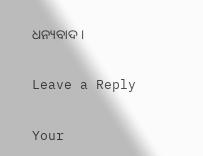ଧନ୍ୟବାଦ ।

Leave a Reply

Your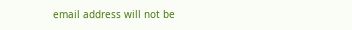email address will not be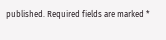published. Required fields are marked *